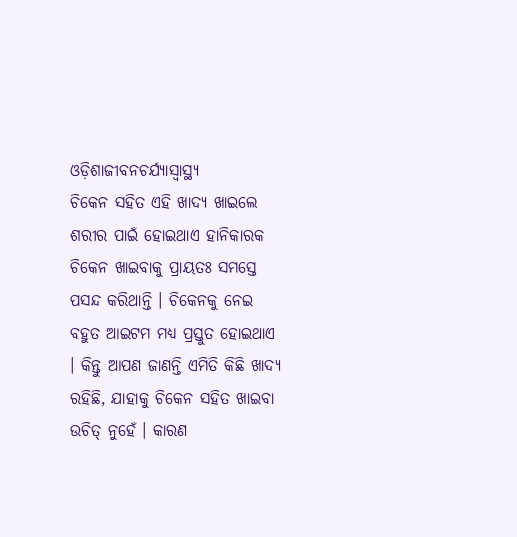ଓଡ଼ିଶାଜୀବନଚର୍ଯ୍ୟାସ୍ୱାସ୍ଥ୍ୟ
ଚିକେନ ସହିତ ଏହି ଖାଦ୍ୟ ଖାଇଲେ ଶରୀର ପାଇଁ ହୋଇଥାଏ ହାନିକାରକ
ଚିକେନ ଖାଇବାକୁ ପ୍ରାୟତଃ ସମସ୍ତେ ପସନ୍ଦ କରିଥାନ୍ତି । ଚିକେନକୁ ନେଇ ବହୁତ ଆଇଟମ ମଧ୍ୟ ପ୍ରସ୍ତୁତ ହୋଇଥାଏ । କିନ୍ତୁ ଆପଣ ଜାଣନ୍ତି ଏମିତି କିଛି ଖାଦ୍ୟ ରହିଛି, ଯାହାକୁ ଚିକେନ ସହିତ ଖାଇବା ଉଚିତ୍ ନୁହେଁ । କାରଣ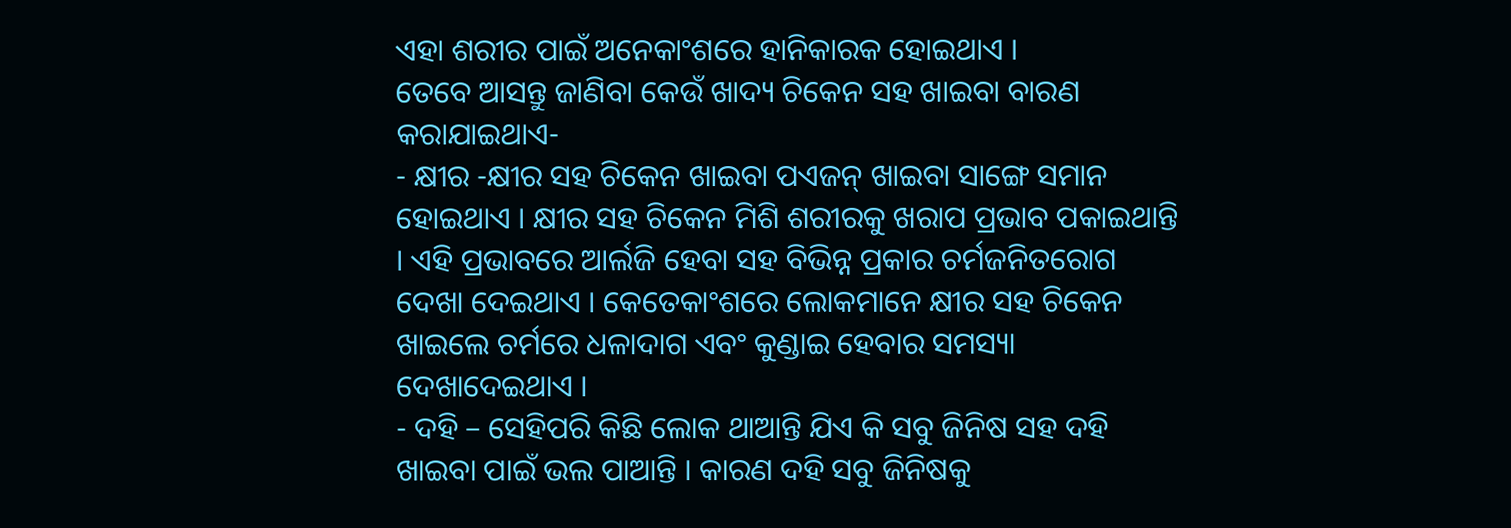ଏହା ଶରୀର ପାଇଁ ଅନେକାଂଶରେ ହାନିକାରକ ହୋଇଥାଏ ।
ତେବେ ଆସନ୍ତୁ ଜାଣିବା କେଉଁ ଖାଦ୍ୟ ଚିକେନ ସହ ଖାଇବା ବାରଣ କରାଯାଇଥାଏ-
- କ୍ଷୀର -କ୍ଷୀର ସହ ଚିକେନ ଖାଇବା ପଏଜନ୍ ଖାଇବା ସାଙ୍ଗେ ସମାନ ହୋଇଥାଏ । କ୍ଷୀର ସହ ଚିକେନ ମିଶି ଶରୀରକୁ ଖରାପ ପ୍ରଭାବ ପକାଇଥାନ୍ତି । ଏହି ପ୍ରଭାବରେ ଆର୍ଲଜି ହେବା ସହ ବିଭିନ୍ନ ପ୍ରକାର ଚର୍ମଜନିତରୋଗ ଦେଖା ଦେଇଥାଏ । କେତେକାଂଶରେ ଲୋକମାନେ କ୍ଷୀର ସହ ଚିକେନ ଖାଇଲେ ଚର୍ମରେ ଧଳାଦାଗ ଏବଂ କୁଣ୍ଡାଇ ହେବାର ସମସ୍ୟା ଦେଖାଦେଇଥାଏ ।
- ଦହି – ସେହିପରି କିଛି ଲୋକ ଥାଆନ୍ତି ଯିଏ କି ସବୁ ଜିନିଷ ସହ ଦହି ଖାଇବା ପାଇଁ ଭଲ ପାଆନ୍ତି । କାରଣ ଦହି ସବୁ ଜିନିଷକୁ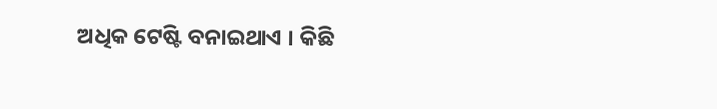ଅଧିକ ଟେଷ୍ଟି ବନାଇଥାଏ । କିଛି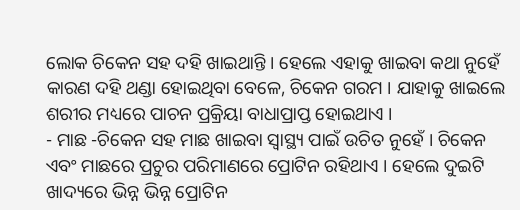ଲୋକ ଚିକେନ ସହ ଦହି ଖାଇଥାନ୍ତି । ହେଲେ ଏହାକୁ ଖାଇବା କଥା ନୁହେଁ କାରଣ ଦହି ଥଣ୍ଡା ହୋଇଥିବା ବେଳେ, ଚିକେନ ଗରମ । ଯାହାକୁ ଖାଇଲେ ଶରୀର ମଧ୍ୟରେ ପାଚନ ପ୍ରକ୍ରିୟା ବାଧାପ୍ରାପ୍ତ ହୋଇଥାଏ ।
- ମାଛ -ଚିକେନ ସହ ମାଛ ଖାଇବା ସ୍ୱାସ୍ଥ୍ୟ ପାଇଁ ଉଚିତ ନୁହେଁ । ଚିକେନ ଏବଂ ମାଛରେ ପ୍ରଚୁର ପରିମାଣରେ ପ୍ରୋଟିନ ରହିଥାଏ । ହେଲେ ଦୁଇଟି ଖାଦ୍ୟରେ ଭିନ୍ନ ଭିନ୍ନ ପ୍ରୋଟିନ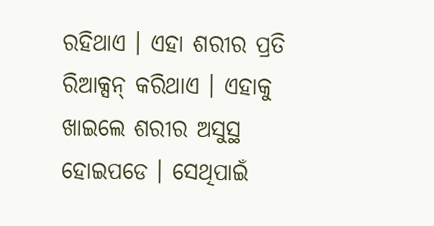ରହିଥାଏ । ଏହା ଶରୀର ପ୍ରତି ରିଆକ୍ସନ୍ କରିଥାଏ । ଏହାକୁ ଖାଇଲେ ଶରୀର ଅସୁସ୍ଥ ହୋଇପଡେ । ସେଥିପାଇଁ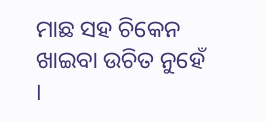ମାଛ ସହ ଚିକେନ ଖାଇବା ଉଚିତ ନୁହେଁ ।